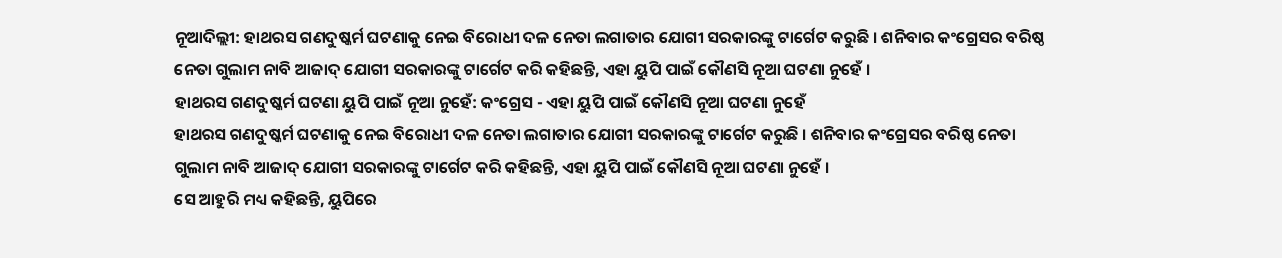ନୂଆଦିଲ୍ଲୀ: ହାଥରସ ଗଣଦୁଷ୍କର୍ମ ଘଟଣାକୁ ନେଇ ବିରୋଧୀ ଦଳ ନେତା ଲଗାତାର ଯୋଗୀ ସରକାରଙ୍କୁ ଟାର୍ଗେଟ କରୁଛି । ଶନିବାର କଂଗ୍ରେସର ବରିଷ୍ଠ ନେତା ଗୁଲାମ ନାବି ଆଜାଦ୍ ଯୋଗୀ ସରକାରଙ୍କୁ ଟାର୍ଗେଟ କରି କହିଛନ୍ତି, ଏହା ୟୁପି ପାଇଁ କୌଣସି ନୂଆ ଘଟଣା ନୁହେଁ ।
ହାଥରସ ଗଣଦୁଷ୍କର୍ମ ଘଟଣା ୟୁପି ପାଇଁ ନୂଆ ନୁହେଁ: କଂଗ୍ରେସ - ଏହା ୟୁପି ପାଇଁ କୌଣସି ନୂଆ ଘଟଣା ନୁହେଁ
ହାଥରସ ଗଣଦୁଷ୍କର୍ମ ଘଟଣାକୁ ନେଇ ବିରୋଧୀ ଦଳ ନେତା ଲଗାତାର ଯୋଗୀ ସରକାରଙ୍କୁ ଟାର୍ଗେଟ କରୁଛି । ଶନିବାର କଂଗ୍ରେସର ବରିଷ୍ଠ ନେତା ଗୁଲାମ ନାବି ଆଜାଦ୍ ଯୋଗୀ ସରକାରଙ୍କୁ ଟାର୍ଗେଟ କରି କହିଛନ୍ତି, ଏହା ୟୁପି ପାଇଁ କୌଣସି ନୂଆ ଘଟଣା ନୁହେଁ ।
ସେ ଆହୁରି ମଧ୍ୟ କହିଛନ୍ତି, ୟୁପିରେ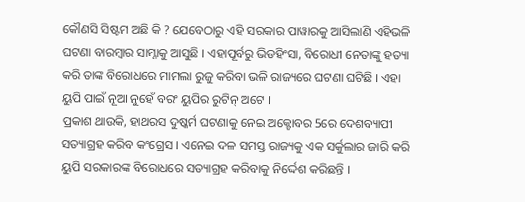କୌଣସି ସିଷ୍ଟମ ଅଛି କି ? ଯେବେଠାରୁ ଏହି ସରକାର ପାୱାରକୁ ଆସିଲାଣି ଏହିଭଳି ଘଟଣା ବାରମ୍ବାର ସାମ୍ନାକୁ ଆସୁଛି । ଏହାପୂର୍ବରୁ ଭିଡହିଂସା, ବିରୋଧୀ ନେତାଙ୍କୁ ହତ୍ୟା କରି ତାଙ୍କ ବିରୋଧରେ ମାମଲା ରୁଜୁ କରିବା ଭଳି ରାଜ୍ୟରେ ଘଟଣା ଘଟିଛି । ଏହା ୟୁପି ପାଇଁ ନୂଆ ନୁହେଁ ବରଂ ୟୁପିର ରୁଟିନ୍ ଅଟେ ।
ପ୍ରକାଶ ଥାଉକି, ହାଥରସ ଦୁଷ୍କର୍ମ ଘଟଣାକୁ ନେଇ ଅକ୍ଟୋବର 5ରେ ଦେଶବ୍ୟାପୀ ସତ୍ୟାଗ୍ରହ କରିବ କଂଗ୍ରେସ । ଏନେଇ ଦଳ ସମସ୍ତ ରାଜ୍ୟକୁ ଏକ ସର୍କୁଲାର ଜାରି କରି ୟୁପି ସରକାରଙ୍କ ବିରୋଧରେ ସତ୍ୟାଗ୍ରହ କରିବାକୁ ନିର୍ଦ୍ଦେଶ କରିଛନ୍ତି ।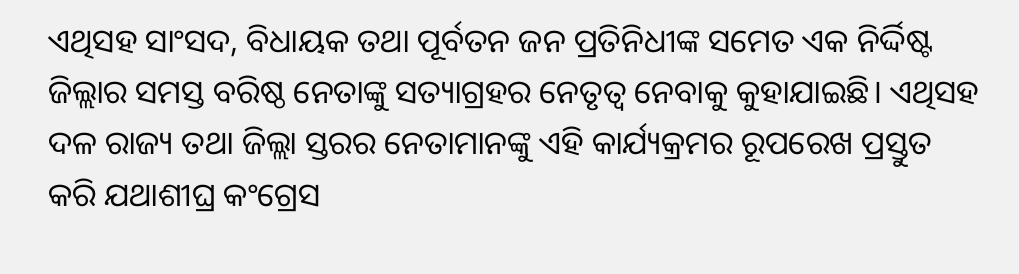ଏଥିସହ ସାଂସଦ, ବିଧାୟକ ତଥା ପୂର୍ବତନ ଜନ ପ୍ରତିନିଧୀଙ୍କ ସମେତ ଏକ ନିର୍ଦ୍ଦିଷ୍ଟ ଜିଲ୍ଲାର ସମସ୍ତ ବରିଷ୍ଠ ନେତାଙ୍କୁ ସତ୍ୟାଗ୍ରହର ନେତୃତ୍ୱ ନେବାକୁ କୁହାଯାଇଛି। ଏଥିସହ ଦଳ ରାଜ୍ୟ ତଥା ଜିଲ୍ଲା ସ୍ତରର ନେତାମାନଙ୍କୁ ଏହି କାର୍ଯ୍ୟକ୍ରମର ରୂପରେଖ ପ୍ରସ୍ତୁତ କରି ଯଥାଶୀଘ୍ର କଂଗ୍ରେସ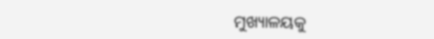ମୁଖ୍ୟାଳୟକୁ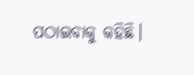ପଠାଇବାକୁ କହିଛି।